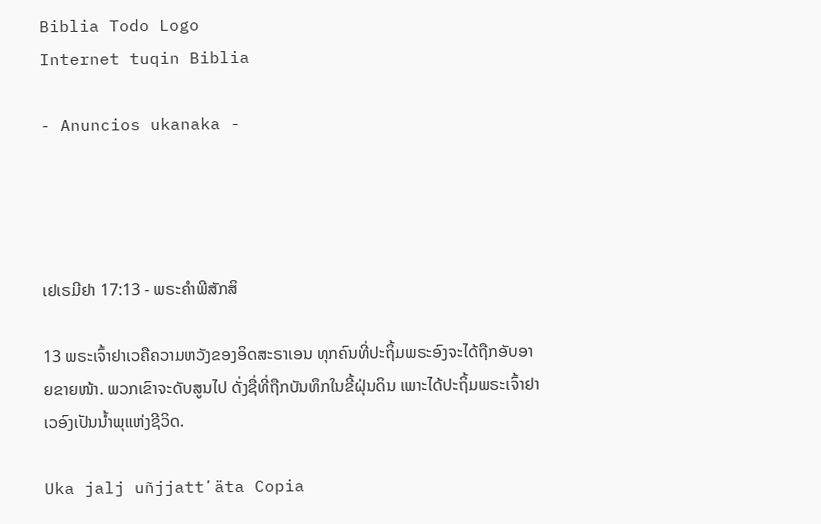Biblia Todo Logo
Internet tuqin Biblia

- Anuncios ukanaka -




ເຢເຣມີຢາ 17:13 - ພຣະຄຳພີສັກສິ

13 ພຣະເຈົ້າຢາເວຄືຄວາມຫວັງຂອງອິດສະຣາເອນ ທຸກຄົນທີ່ປະຖິ້ມພຣະອົງຈະໄດ້ຖືກອັບອາຍຂາຍໜ້າ. ພວກເຂົາຈະດັບສູນໄປ ດັ່ງຊື່ທີ່ຖືກບັນທຶກໃນຂີ້ຝຸ່ນດິນ ເພາະໄດ້ປະຖິ້ມພຣະເຈົ້າຢາເວອົງເປັນນໍ້າພຸແຫ່ງຊີວິດ.

Uka jalj uñjjattʼäta Copia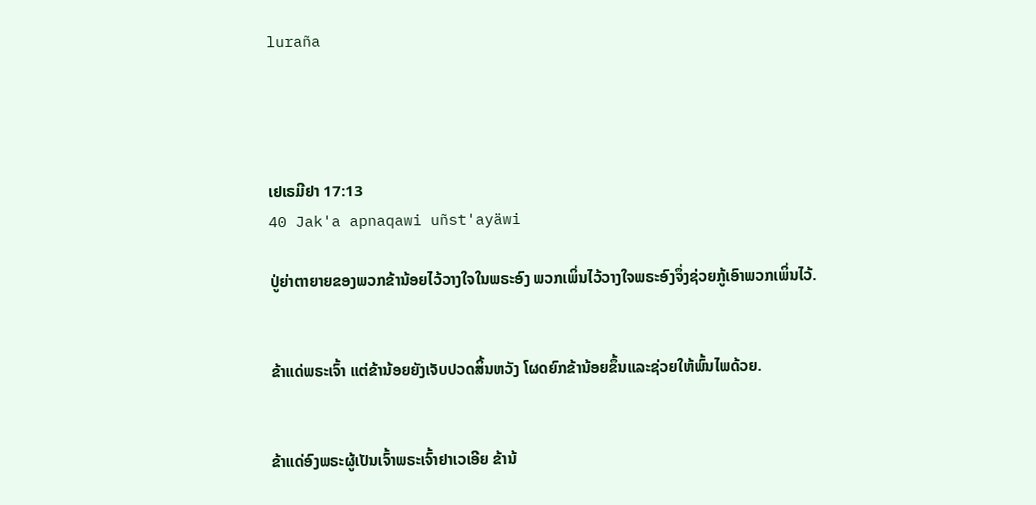luraña




ເຢເຣມີຢາ 17:13
40 Jak'a apnaqawi uñst'ayäwi

ປູ່ຍ່າຕາຍາຍຂອງພວກຂ້ານ້ອຍໄວ້ວາງໃຈໃນພຣະອົງ ພວກເພິ່ນໄວ້ວາງໃຈພຣະອົງຈຶ່ງຊ່ວຍກູ້ເອົາພວກເພິ່ນໄວ້.


ຂ້າແດ່ພຣະເຈົ້າ ແຕ່ຂ້ານ້ອຍຍັງເຈັບປວດສິ້ນຫວັງ ໂຜດຍົກຂ້ານ້ອຍຂຶ້ນແລະຊ່ວຍໃຫ້ພົ້ນໄພດ້ວຍ.


ຂ້າແດ່ອົງພຣະຜູ້ເປັນເຈົ້າພຣະເຈົ້າຢາເວເອີຍ ຂ້ານ້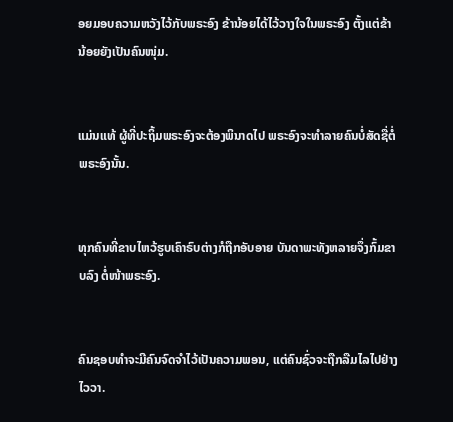ອຍມອບຄວາມຫວັງໄວ້ກັບພຣະອົງ ຂ້ານ້ອຍໄດ້ໄວ້ວາງໃຈໃນພຣະອົງ ຕັ້ງແຕ່ຂ້ານ້ອຍຍັງເປັນຄົນໜຸ່ມ.


ແມ່ນແທ້ ຜູ້ທີ່ປະຖິ້ມພຣະອົງຈະຕ້ອງພິນາດໄປ ພຣະອົງຈະທຳລາຍຄົນບໍ່ສັດຊື່ຕໍ່ພຣະອົງນັ້ນ.


ທຸກຄົນທີ່ຂາບໄຫວ້ຮູບເຄົາຣົບຕ່າງກໍຖືກອັບອາຍ ບັນດາພະທັງຫລາຍຈຶ່ງກົ້ມຂາບລົງ ຕໍ່ໜ້າພຣະອົງ.


ຄົນຊອບທຳຈະມີຄົນຈົດຈຳໄວ້ເປັນຄວາມພອນ, ແຕ່ຄົນຊົ່ວຈະຖືກລືມໄລໄປຢ່າງໄວວາ.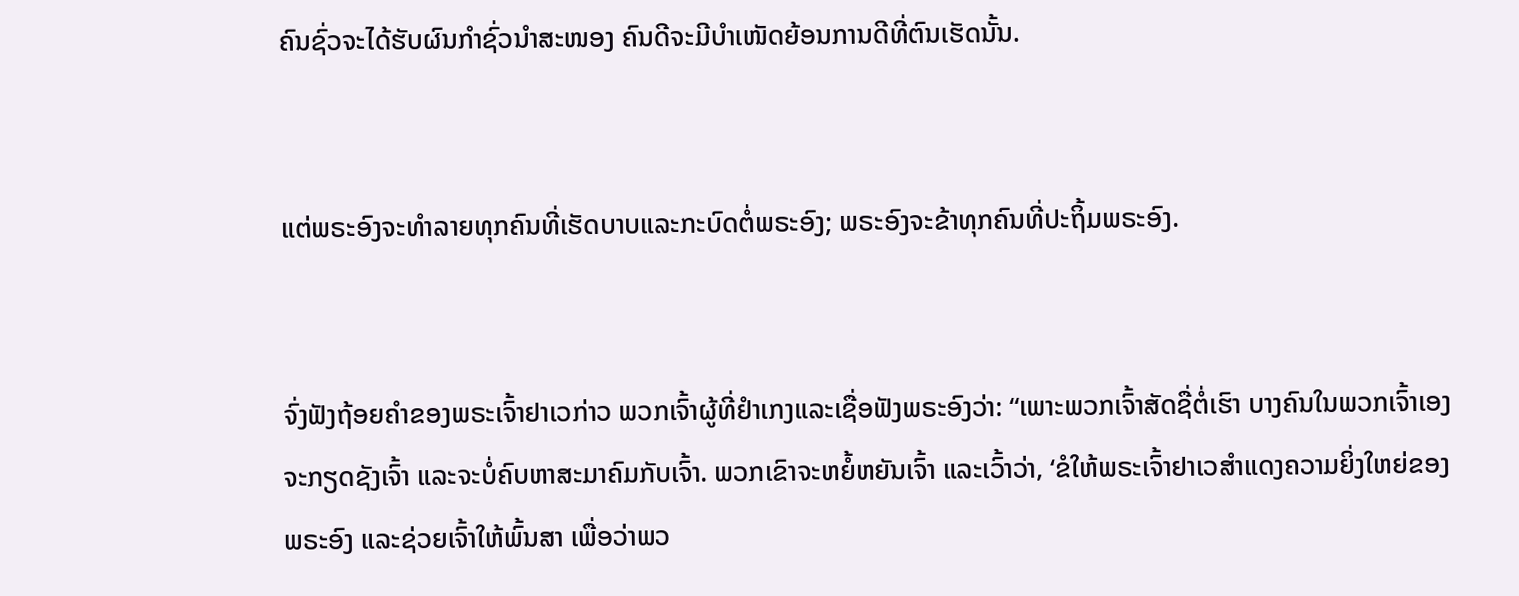ຄົນຊົ່ວຈະໄດ້ຮັບຜົນກຳຊົ່ວນຳສະໜອງ ຄົນດີຈະມີບຳເໜັດຍ້ອນການດີທີ່ຕົນເຮັດນັ້ນ.


ແຕ່ພຣະອົງຈະທຳລາຍທຸກຄົນທີ່ເຮັດບາບແລະກະບົດຕໍ່ພຣະອົງ; ພຣະອົງຈະຂ້າທຸກຄົນທີ່ປະຖິ້ມພຣະອົງ.


ຈົ່ງຟັງຖ້ອຍຄຳຂອງພຣະເຈົ້າຢາເວກ່າວ ພວກເຈົ້າຜູ້ທີ່ຢຳເກງແລະເຊື່ອຟັງພຣະອົງວ່າ: “ເພາະພວກເຈົ້າສັດຊື່ຕໍ່ເຮົາ ບາງຄົນໃນພວກເຈົ້າເອງຈະກຽດຊັງເຈົ້າ ແລະຈະບໍ່ຄົບຫາສະມາຄົມກັບເຈົ້າ. ພວກເຂົາຈະຫຍໍ້ຫຍັນເຈົ້າ ແລະເວົ້າວ່າ, ‘ຂໍໃຫ້ພຣະເຈົ້າຢາເວສຳແດງຄວາມຍິ່ງໃຫຍ່ຂອງພຣະອົງ ແລະຊ່ວຍເຈົ້າໃຫ້ພົ້ນສາ ເພື່ອວ່າພວ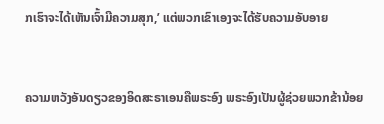ກເຮົາຈະໄດ້ເຫັນເຈົ້າມີຄວາມສຸກ,’ ແຕ່ພວກເຂົາເອງຈະໄດ້ຮັບຄວາມອັບອາຍ


ຄວາມຫວັງອັນດຽວຂອງອິດສະຣາເອນຄືພຣະອົງ ພຣະອົງເປັນຜູ້ຊ່ວຍພວກຂ້ານ້ອຍ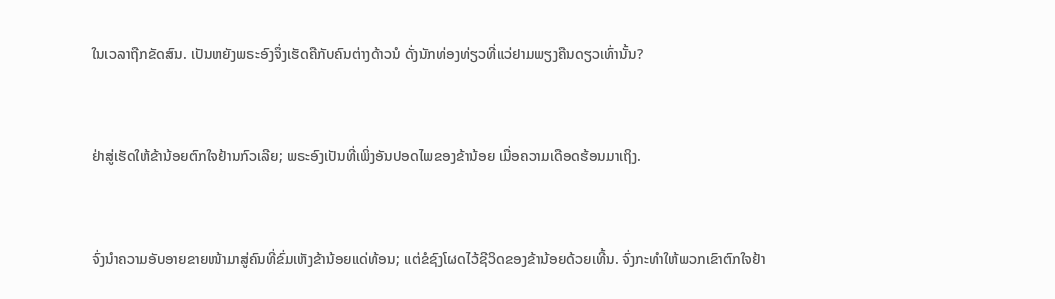ໃນເວລາຖືກຂັດສົນ. ເປັນຫຍັງພຣະອົງຈຶ່ງເຮັດຄືກັບຄົນຕ່າງດ້າວນໍ ດັ່ງນັກທ່ອງທ່ຽວທີ່ແວ່ຢາມພຽງຄືນດຽວເທົ່ານັ້ນ?


ຢ່າສູ່ເຮັດໃຫ້ຂ້ານ້ອຍຕົກໃຈຢ້ານກົວເລີຍ; ພຣະອົງເປັນທີ່ເພິ່ງອັນປອດໄພຂອງຂ້ານ້ອຍ ເມື່ອຄວາມເດືອດຮ້ອນມາເຖິງ.


ຈົ່ງນຳຄວາມອັບອາຍຂາຍໜ້າມາສູ່ຄົນທີ່ຂົ່ມເຫັງຂ້ານ້ອຍແດ່ທ້ອນ; ແຕ່ຂໍຊົງໂຜດໄວ້ຊີວິດຂອງຂ້ານ້ອຍດ້ວຍເທີ້ນ. ຈົ່ງກະທຳໃຫ້ພວກເຂົາຕົກໃຈຢ້າ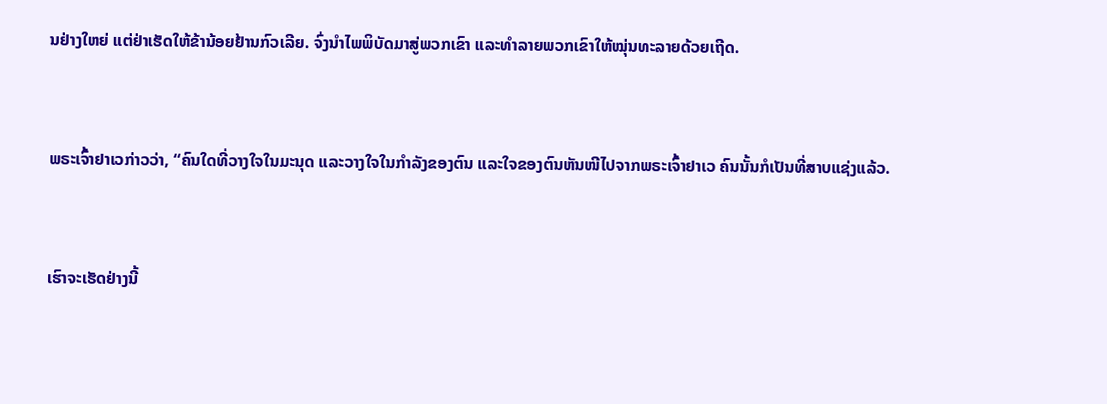ນຢ່າງໃຫຍ່ ແຕ່ຢ່າເຮັດໃຫ້ຂ້ານ້ອຍຢ້ານກົວເລີຍ. ຈົ່ງນຳໄພພິບັດມາສູ່ພວກເຂົາ ແລະທຳລາຍພວກເຂົາໃຫ້ໝຸ່ນທະລາຍດ້ວຍເຖີດ.


ພຣະເຈົ້າຢາເວກ່າວວ່າ, “ຄົນໃດທີ່ວາງໃຈໃນມະນຸດ ແລະວາງໃຈໃນກຳລັງຂອງຕົນ ແລະໃຈຂອງຕົນຫັນໜີໄປຈາກພຣະເຈົ້າຢາເວ ຄົນນັ້ນກໍເປັນທີ່ສາບແຊ່ງແລ້ວ.


ເຮົາຈະເຮັດຢ່າງນີ້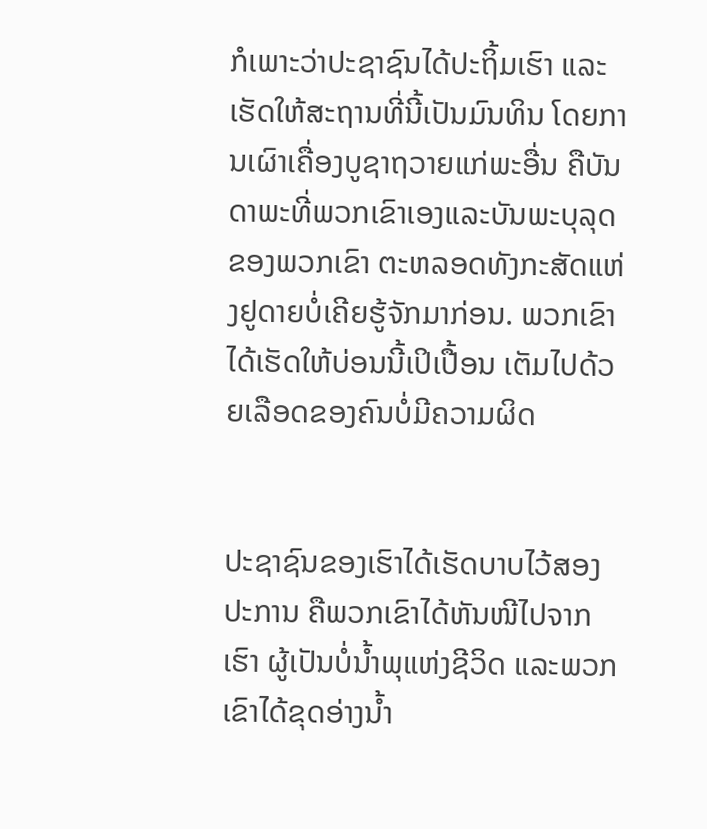ກໍເພາະວ່າປະຊາຊົນໄດ້ປະຖິ້ມເຮົາ ແລະເຮັດໃຫ້ສະຖານທີ່ນີ້ເປັນມົນທິນ ໂດຍການເຜົາເຄື່ອງບູຊາຖວາຍແກ່ພະອື່ນ ຄືບັນດາພະທີ່ພວກເຂົາເອງແລະບັນພະບຸລຸດຂອງພວກເຂົາ ຕະຫລອດທັງກະສັດແຫ່ງຢູດາຍບໍ່ເຄີຍຮູ້ຈັກມາກ່ອນ. ພວກເຂົາໄດ້ເຮັດໃຫ້ບ່ອນນີ້ເປິເປື້ອນ ເຕັມໄປດ້ວຍເລືອດຂອງຄົນບໍ່ມີຄວາມຜິດ


ປະຊາຊົນຂອງເຮົາໄດ້ເຮັດບາບໄວ້ສອງປະການ ຄືພວກເຂົາໄດ້ຫັນໜີໄປຈາກເຮົາ ຜູ້ເປັນບໍ່ນໍ້າພຸແຫ່ງຊີວິດ ແລະພວກເຂົາໄດ້ຂຸດອ່າງນໍ້າ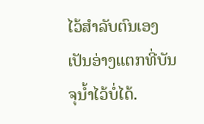ໄວ້ສຳລັບຕົນເອງ ເປັນອ່າງແຕກທີ່ບັນຈຸນໍ້າໄວ້ບໍ່ໄດ້.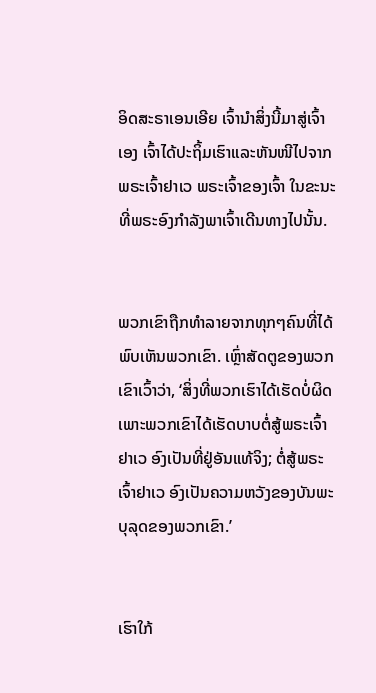ອິດສະຣາເອນເອີຍ ເຈົ້ານຳສິ່ງນີ້ມາສູ່ເຈົ້າເອງ ເຈົ້າໄດ້ປະຖິ້ມເຮົາແລະຫັນໜີໄປຈາກ ພຣະເຈົ້າຢາເວ ພຣະເຈົ້າຂອງເຈົ້າ ໃນຂະນະທີ່ພຣະອົງກຳລັງພາເຈົ້າເດີນທາງໄປນັ້ນ.


ພວກເຂົາຖືກທຳລາຍຈາກທຸກໆຄົນທີ່ໄດ້ພົບເຫັນພວກເຂົາ. ເຫຼົ່າສັດຕູຂອງພວກເຂົາເວົ້າວ່າ, ‘ສິ່ງທີ່ພວກເຮົາໄດ້ເຮັດບໍ່ຜິດ ເພາະພວກເຂົາໄດ້ເຮັດບາບຕໍ່ສູ້ພຣະເຈົ້າຢາເວ ອົງເປັນທີ່ຢູ່ອັນແທ້ຈິງ; ຕໍ່ສູ້ພຣະເຈົ້າຢາເວ ອົງເປັນຄວາມຫວັງຂອງບັນພະບຸລຸດຂອງພວກເຂົາ.’


ເຮົາໃກ້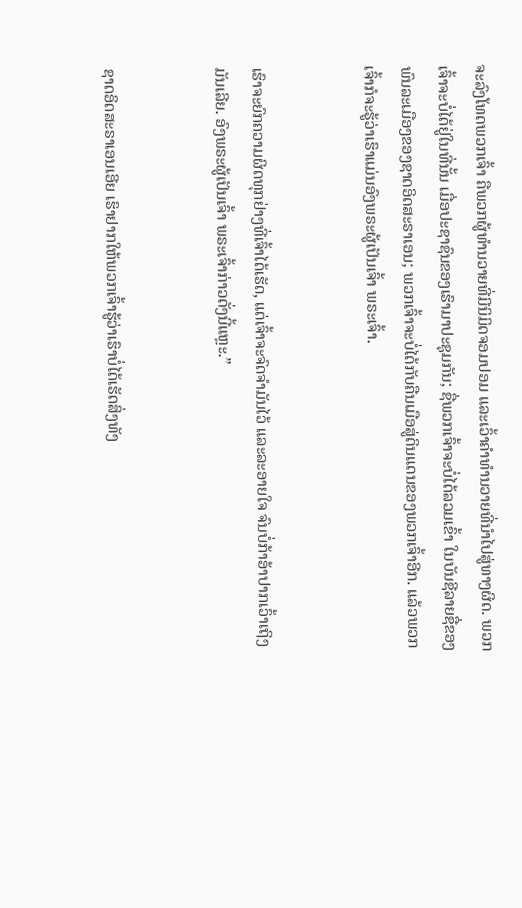ຈະລົງໂທດພວກເຈົ້າ ຄືພວກຜູ້ທຳນວາຍທີ່ມີນິມິດຈອມປອມ ແລະເວົ້າຄຳທຳນວາຍທີ່ນຳໄປສູ່ທາງຜິດ. ພວກເຈົ້າຈະບໍ່ໄດ້ຢູ່ໃນທີ່ນັ້ນ ເມື່ອປະຊາຊົນຂອງເຮົາມາປະຊຸມກັນ; ຊື່ພວກເຈົ້າຈະບໍ່ໄດ້ລວມເຂົ້າ ໃນບັນຊີລາຍຊື່ຂອງພົນລະເມືອງຂອງຊາດອິດສະຣາເອນ; ພວກເຈົ້າຈະບໍ່ໄດ້ກັບຄືນເມືອສູ່ດິນແດນຂອງພວກເຈົ້າອີກ. ແລ້ວພວກເຈົ້າກໍຈະຮູ້ວ່າເຮົາແມ່ນອົງພຣະຜູ້ເປັນເຈົ້າ ພຣະເຈົ້າ.


ເຮົາຈະຍົກຄວາມຜິດທຸກຢ່າງທີ່ເຈົ້າໄດ້ເຮັດ, ແຕ່ເຈົ້າຈະຈົດຈຳມັນໄວ້ ແລະລະອາຍໃຈ ຈົນບໍ່ກ້າອ້າປາກເວົ້າເຖິງມັນເລີຍ. ອົງພຣະຜູ້ເປັນເຈົ້າ ພຣະເຈົ້າກ່າວດັ່ງນີ້ແຫຼະ.”


ຊາດອິດສະຣາເອນເອີຍ ເຮົາຢາກໃຫ້ພວກເຈົ້າຮູ້ວ່າເຮົາບໍ່ໄດ້ເຮັດສິ່ງທັງ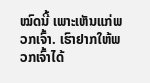ໝົດນີ້ ເພາະເຫັນແກ່ພວກເຈົ້າ. ເຮົາຢາກໃຫ້ພວກເຈົ້າໄດ້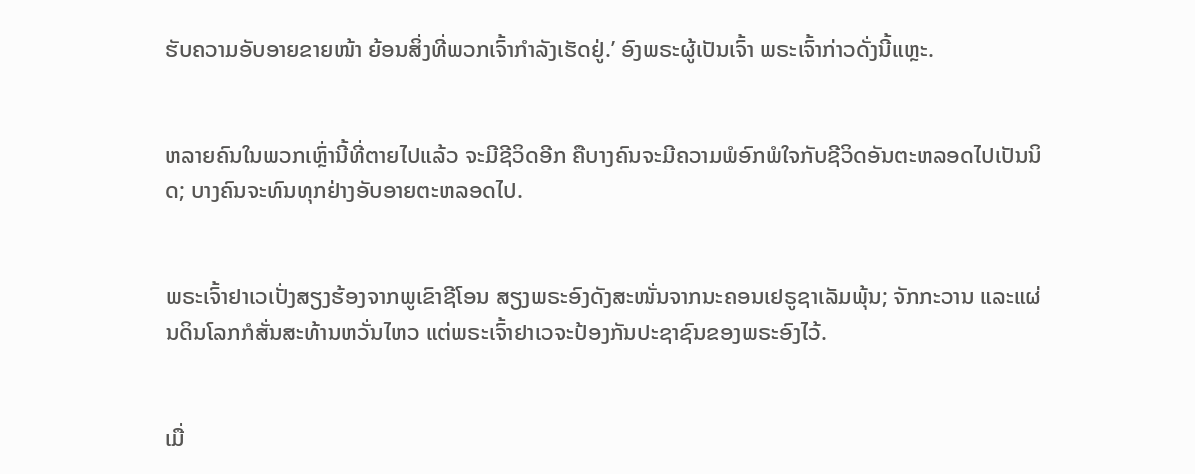ຮັບຄວາມອັບອາຍຂາຍໜ້າ ຍ້ອນສິ່ງທີ່ພວກເຈົ້າກຳລັງເຮັດຢູ່.’ ອົງພຣະຜູ້ເປັນເຈົ້າ ພຣະເຈົ້າກ່າວດັ່ງນີ້ແຫຼະ.


ຫລາຍຄົນໃນພວກເຫຼົ່ານີ້ທີ່ຕາຍໄປແລ້ວ ຈະມີຊີວິດອີກ ຄືບາງຄົນຈະມີຄວາມພໍອົກພໍໃຈກັບຊີວິດອັນຕະຫລອດໄປເປັນນິດ; ບາງຄົນຈະທົນທຸກຢ່າງອັບອາຍຕະຫລອດໄປ.


ພຣະເຈົ້າຢາເວເປັ່ງສຽງຮ້ອງຈາກພູເຂົາຊີໂອນ ສຽງພຣະອົງດັງສະໜັ່ນຈາກນະຄອນເຢຣູຊາເລັມພຸ້ນ; ຈັກກະວານ ແລະແຜ່ນດິນໂລກກໍສັ່ນສະທ້ານຫວັ່ນໄຫວ ແຕ່ພຣະເຈົ້າຢາເວຈະປ້ອງກັນປະຊາຊົນຂອງພຣະອົງໄວ້.


ເມື່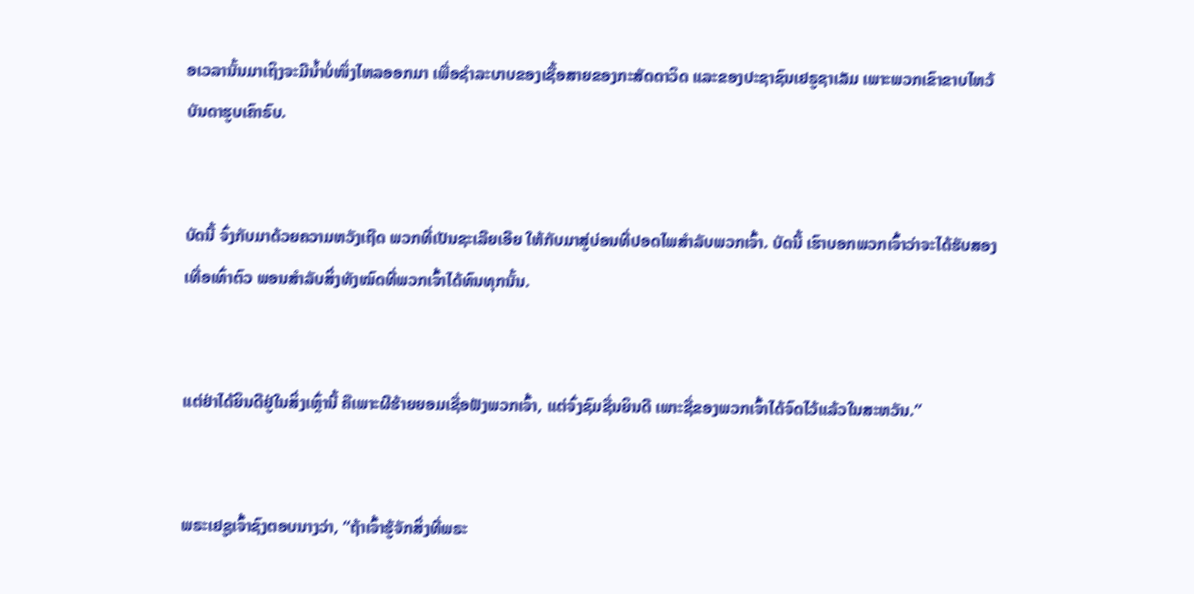ອເວລານັ້ນມາເຖິງຈະມີນໍ້າບໍ່ໜຶ່ງໄຫລອອກມາ ເພື່ອຊຳລະບາບຂອງເຊື້ອສາຍຂອງກະສັດດາວິດ ແລະຂອງປະຊາຊົນເຢຣູຊາເລັມ ເພາະພວກເຂົາຂາບໄຫວ້ບັນດາຮູບເຄົາຣົບ.


ບັດນີ້ ຈົ່ງກັບມາດ້ວຍຄວາມຫວັງເຖີດ ພວກທີ່ເປັນຊະເລີຍເອີຍ ໃຫ້ກັບມາສູ່ບ່ອນທີ່ປອດໄພສຳລັບພວກເຈົ້າ. ບັດນີ້ ເຮົາບອກພວກເຈົ້າວ່າຈະໄດ້ຮັບສອງເທື່ອເທົ່າຕົວ ພອນສຳລັບສິ່ງທັງໝົດທີ່ພວກເຈົ້າໄດ້ທົນທຸກນັ້ນ.


ແຕ່ຢ່າໄດ້ຍິນດີຢູ່ໃນສິ່ງເຫຼົ່ານີ້ ຄືເພາະຜີຮ້າຍຍອມເຊື່ອຟັງພວກເຈົ້າ, ແຕ່ຈົ່ງຊົມຊື່ນຍິນດີ ເພາະຊື່ຂອງພວກເຈົ້າໄດ້ຈົດໄວ້ແລ້ວໃນສະຫວັນ.”


ພຣະເຢຊູເຈົ້າຊົງຕອບນາງວ່າ, “ຖ້າເຈົ້າຮູ້ຈັກສິ່ງທີ່ພຣະ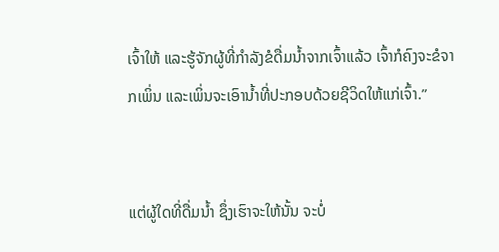ເຈົ້າໃຫ້ ແລະຮູ້ຈັກຜູ້ທີ່ກຳລັງຂໍດື່ມນໍ້າຈາກເຈົ້າແລ້ວ ເຈົ້າກໍຄົງຈະຂໍຈາກເພິ່ນ ແລະເພິ່ນຈະເອົານໍ້າທີ່ປະກອບດ້ວຍຊີວິດໃຫ້ແກ່ເຈົ້າ.”


ແຕ່ຜູ້ໃດທີ່ດື່ມນໍ້າ ຊຶ່ງເຮົາຈະໃຫ້ນັ້ນ ຈະບໍ່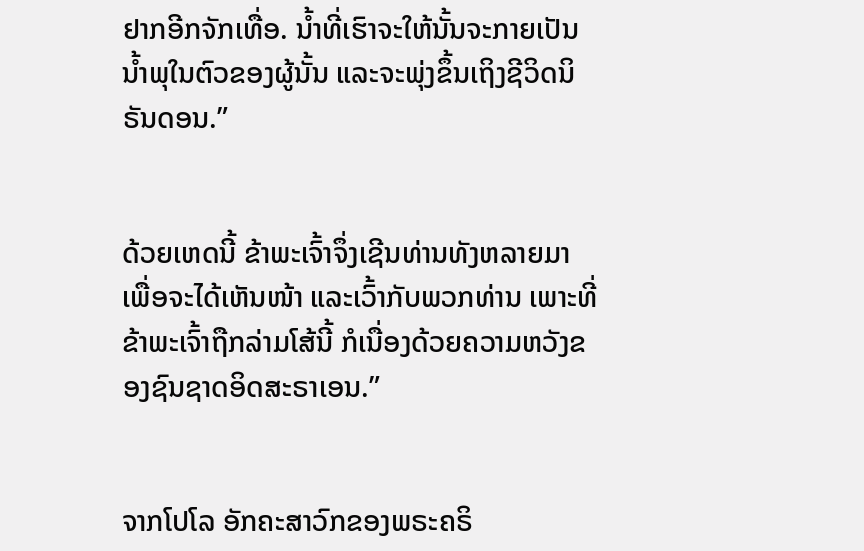ຢາກອີກຈັກເທື່ອ. ນໍ້າທີ່ເຮົາຈະໃຫ້ນັ້ນຈະກາຍເປັນນໍ້າພຸໃນຕົວຂອງຜູ້ນັ້ນ ແລະຈະພຸ່ງຂຶ້ນເຖິງຊີວິດນິຣັນດອນ.”


ດ້ວຍເຫດນີ້ ຂ້າພະເຈົ້າຈຶ່ງເຊີນທ່ານທັງຫລາຍມາ ເພື່ອຈະໄດ້ເຫັນໜ້າ ແລະເວົ້າກັບພວກທ່ານ ເພາະທີ່ຂ້າພະເຈົ້າຖືກລ່າມໂສ້ນີ້ ກໍເນື່ອງດ້ວຍຄວາມຫວັງຂອງຊົນຊາດອິດສະຣາເອນ.”


ຈາກໂປໂລ ອັກຄະສາວົກຂອງພຣະຄຣິ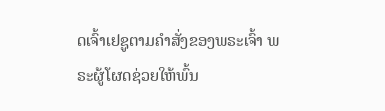ດເຈົ້າເຢຊູຕາມຄຳສັ່ງຂອງພຣະເຈົ້າ ພຣະຜູ້ໂຜດຊ່ວຍໃຫ້ພົ້ນ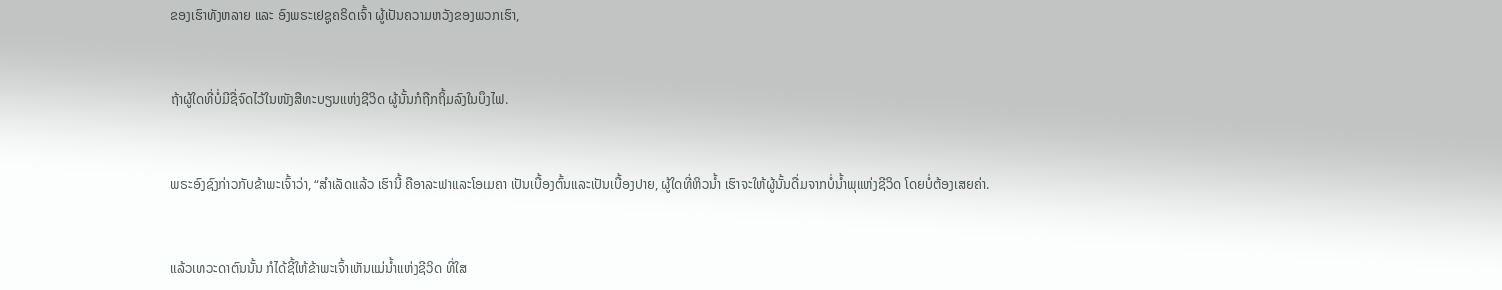ຂອງເຮົາທັງຫລາຍ ແລະ ອົງພຣະເຢຊູຄຣິດເຈົ້າ ຜູ້ເປັນຄວາມຫວັງຂອງພວກເຮົາ,


ຖ້າຜູ້ໃດທີ່ບໍ່ມີຊື່ຈົດໄວ້ໃນໜັງສືທະບຽນແຫ່ງຊີວິດ ຜູ້ນັ້ນກໍຖືກຖິ້ມລົງໃນບຶງໄຟ.


ພຣະອົງຊົງກ່າວກັບຂ້າພະເຈົ້າວ່າ, “ສຳເລັດແລ້ວ ເຮົານີ້ ຄືອາລະຟາແລະໂອເມຄາ ເປັນເບື້ອງຕົ້ນແລະເປັນເບື້ອງປາຍ, ຜູ້ໃດທີ່ຫິວນໍ້າ ເຮົາຈະໃຫ້ຜູ້ນັ້ນດື່ມຈາກບໍ່ນໍ້າພຸແຫ່ງຊີວິດ ໂດຍບໍ່ຕ້ອງເສຍຄ່າ.


ແລ້ວເທວະດາຕົນນັ້ນ ກໍໄດ້ຊີ້ໃຫ້ຂ້າພະເຈົ້າເຫັນແມ່ນໍ້າແຫ່ງຊີວິດ ທີ່ໃສ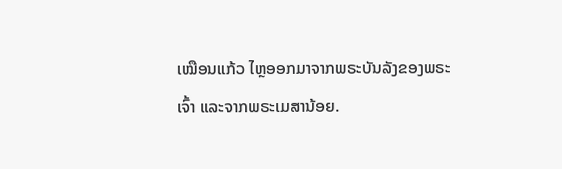ເໝືອນແກ້ວ ໄຫຼອອກມາຈາກພຣະບັນລັງຂອງພຣະເຈົ້າ ແລະຈາກພຣະເມສານ້ອຍ.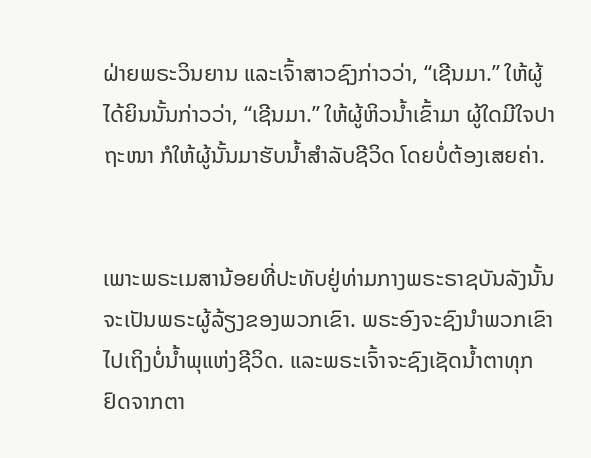ຝ່າຍພຣະວິນຍານ ແລະເຈົ້າສາວຊົງກ່າວວ່າ, “ເຊີນມາ.” ໃຫ້ຜູ້ໄດ້ຍິນນັ້ນກ່າວວ່າ, “ເຊີນມາ.” ໃຫ້ຜູ້ຫິວນໍ້າເຂົ້າມາ ຜູ້ໃດມີໃຈປາຖະໜາ ກໍໃຫ້ຜູ້ນັ້ນມາຮັບນໍ້າສຳລັບຊີວິດ ໂດຍບໍ່ຕ້ອງເສຍຄ່າ.


ເພາະພຣະເມສານ້ອຍທີ່ປະທັບຢູ່ທ່າມກາງພຣະຣາຊບັນລັງນັ້ນ ຈະເປັນພຣະຜູ້ລ້ຽງຂອງພວກເຂົາ. ພຣະອົງຈະຊົງນຳພວກເຂົາໄປເຖິງບໍ່ນໍ້າພຸແຫ່ງຊີວິດ. ແລະພຣະເຈົ້າຈະຊົງເຊັດນໍ້າຕາທຸກຢົດຈາກຕາ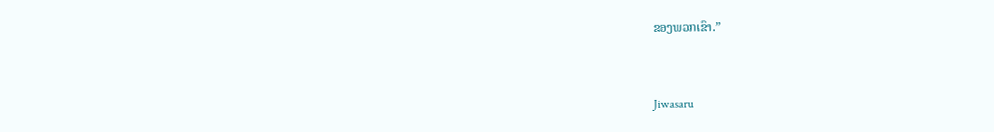ຂອງພວກເຂົາ.”


Jiwasaru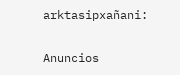arktasipxañani:

Anuncios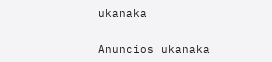ukanaka


Anuncios ukanaka